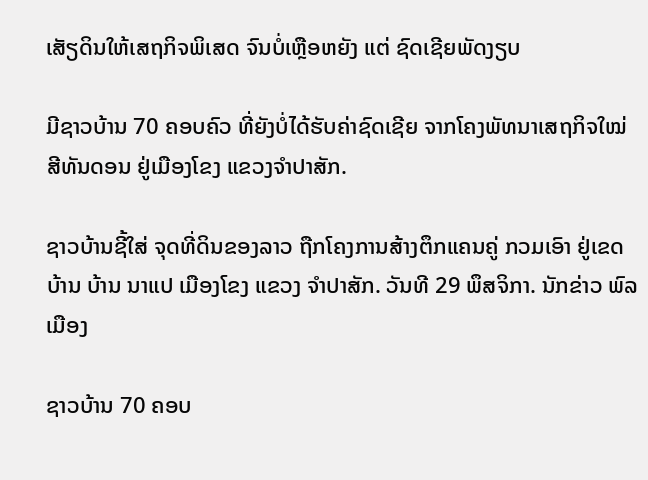ເສັຽດິນໃຫ້ເສຖກິຈພິເສດ ຈົນບໍ່ເຫຼືອຫຍັງ ແຕ່ ຊົດເຊີຍພັດງຽບ

ມີຊາວບ້ານ 70 ຄອບຄົວ ທີ່ຍັງບໍ່ໄດ້ຮັບຄ່າຊົດເຊີຍ ຈາກໂຄງພັທນາເສຖກິຈໃໝ່ ສີທັນດອນ ຢູ່ເມືອງໂຂງ ແຂວງຈໍາປາສັກ.

ຊາວບ້ານຊີ້ໃສ່ ຈຸດທີ່ດິນຂອງລາວ ຖືກໂຄງການສ້າງຕຶກແຄນຄູ່ ກວມເອົາ ຢູ່ເຂດບ້ານ ບ້ານ ນາແປ ເມືອງໂຂງ ແຂວງ ຈໍາປາສັກ. ວັນທີ 29 ພຶສຈິກາ. ນັກຂ່າວ ພົລເມືອງ

ຊາວບ້ານ 70 ຄອບ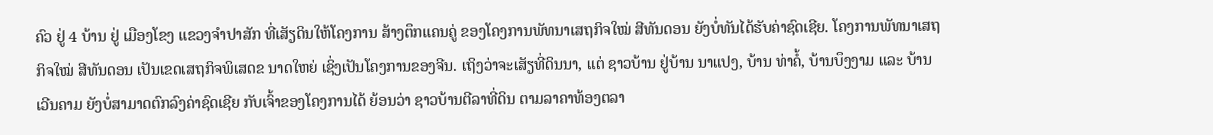ຄົວ ຢູ່ 4 ບ້ານ ຢູ່ ເມືອງໂຂງ ແຂວງຈໍາປາສັກ ທີ່ເສັຽດິນໃຫ້ໂຄງການ ສ້າງຕຶກແຄນຄູ່ ຂອງໂຄງການພັທນາເສຖກິຈໃໝ່ ສີທັນດອນ ຍັງບໍ່ທັນໄດ້ຮັບຄ່າຊົດເຊີຍ. ໂຄງການພັທນາເສຖກິຈໃໝ່ ສີທັນດອນ ເປັນເຂດເສຖກິຈພິເສດຂ ນາດໃຫຍ່ ເຊິ່ງເປັນໂຄງການຂອງຈີນ. ເຖິງວ່າຈະເສັຽທີ່ດິນນາ, ແຕ່ ຊາວບ້ານ ຢູ່ບ້ານ ນາແປງ, ບ້ານ ທ່າຄໍ້, ບ້ານບຶງງາມ ແລະ ບ້ານ ເວີນຄາມ ຍັງບໍ່ສາມາດຕົກລົງຄ່າຊົດເຊີຍ ກັບເຈົ້າຂອງໂຄງການໄດ້ ຍ້ອນວ່າ ຊາວບ້ານຕີລາທີ່ດິນ ຕາມລາຄາທ້ອງຕລາ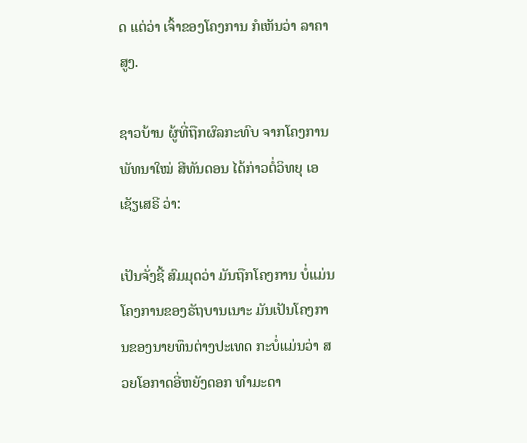ດ ແຕ່ວ່າ ເຈົ້າຂອງໂຄງການ ກໍເຫັນວ່າ ລາຄາສູງ.

ຊາວບ້ານ ຜູ້ທີ່ຖືກຜົລກະທົບ ຈາກໂຄງການພັທນາໃໝ່ ສີທັນດອນ ໄດ້ກ່າວຕໍ່ວິທຍຸ ເອເຊັຽເສຣີ ວ່າ:

ເປັນຈັ່ງຊີ້ ສົມມຸດວ່າ ມັນຖືກໂຄງການ ບໍ່ແມ່ນໂຄງການຂອງຣັຖບານເນາະ ມັນເປັນໂຄງການຂອງນາຍທຶນຕ່າງປະເທດ ກະບໍ່ແມ່ນວ່າ ສວຍໂອກາດອີ່ຫຍັງດອກ ທໍາມະດາ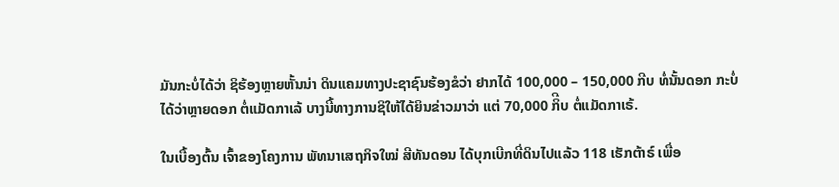ມັນກະບໍ່ໄດ້ວ່າ ຊິຮ້ອງຫຼາຍຫັ້ນນ່າ ດິນແຄມທາງປະຊາຊົນຮ້ອງຂໍວ່າ ຢາກໄດ້ 100,000 – 150,000 ກີບ ທໍ່ນັ້ນດອກ ກະບໍ່ໄດ້ວ່າຫຼາຍດອກ ຕໍ່ແມັດກາເລ້ ບາງນີ້ທາງການຊິໃຫ້ໄດ້ຍິນຂ່າວມາວ່າ ແຕ່ 70,000 ກິີບ ຕໍ່ແມັດກາເຣ້.

ໃນເບື້ອງຕົ້ນ ເຈົ້າຂອງໂຄງການ ພັທນາເສຖກິຈໃໝ່ ສີທັນດອນ ໄດ້ບຸກເບີກທີ່ດິນໄປແລ້ວ 118 ເຮັກຕ້າຣ໌ ເພື່ອ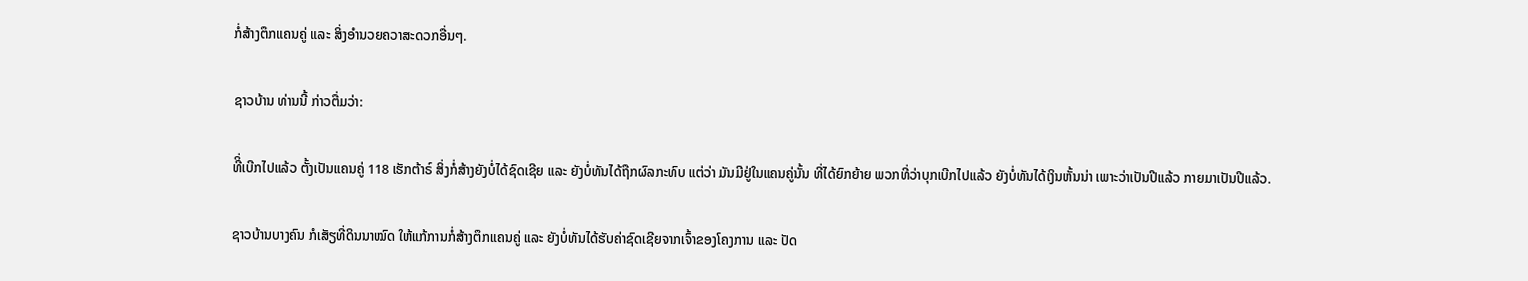ກໍ່ສ້າງຕຶກແຄນຄູ່ ແລະ ສິ່ງອໍານວຍຄວາສະດວກອື່ນໆ.

ຊາວບ້ານ ທ່ານນີ້ ກ່າວຕື່ມວ່າ:

ທີິ່ເບີກໄປແລ້ວ ຕັ້ງເປັນແຄນຄູ່ 118 ເຮັກຕ້າຣ໌ ສິ່ງກໍ່ສ້າງຍັງບໍ່ໄດ້ຊົດເຊີຍ ແລະ ຍັງບໍ່ທັນໄດ້ຖືກຜົລກະທົບ ແຕ່ວ່າ ມັນມີຢູ່ໃນແຄນຄູ່ນັ້ນ ທີ່ໄດ້ຍົກຍ້າຍ ພວກທີ່ວ່າບຸກເບີກໄປແລ້ວ ຍັງບໍ່ທັນໄດ້ເງິນຫັ້ນນ່າ ເພາະວ່າເປັນປີແລ້ວ ກາຍມາເປັນປີແລ້ວ.

ຊາວບ້ານບາງຄົນ ກໍເສັຽທີ່ດິນນາໝົດ ໃຫ້ແກ້ການກໍ່ສ້າງຕຶກແຄນຄູ່ ແລະ ຍັງບໍ່ທັນໄດ້ຮັບຄ່າຊົດເຊີຍຈາກເຈົ້າຂອງໂຄງການ ແລະ ປັດ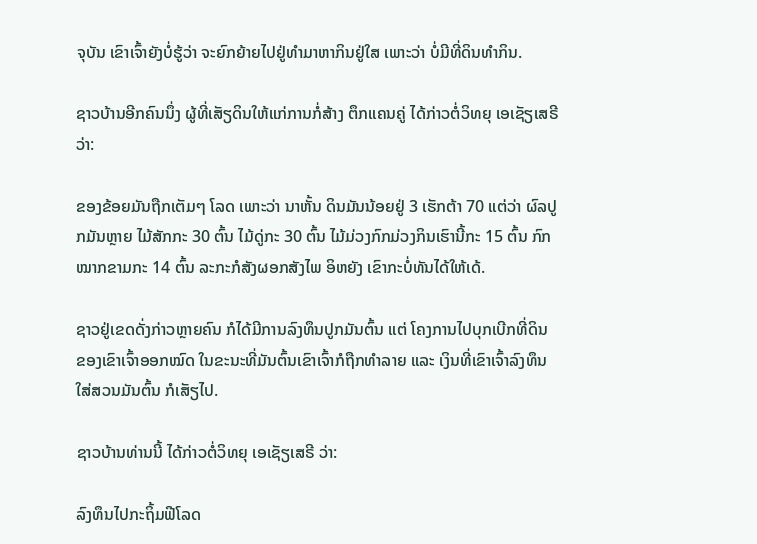ຈຸບັນ ເຂົາເຈົ້າຍັງບໍ່ຮູ້ວ່າ ຈະຍົກຍ້າຍໄປຢູ່ທໍາມາຫາກິນຢູ່ໃສ ເພາະວ່າ ບໍ່ມີທີ່ດິນທໍາກິນ.

ຊາວບ້ານອີກຄົນນຶ່ງ ຜູ້ທີ່ເສັຽດິນໃຫ້ແກ່ການກໍ່ສ້າງ ຕຶກແຄນຄູ່ ໄດ້ກ່າວຕໍ່ວິທຍຸ ເອເຊັຽເສຣີ ວ່າ:

ຂອງຂ້ອຍມັນຖືກເຕັມໆ ໂລດ ເພາະວ່າ ນາຫັ້ນ ດິນມັນນ້ອຍຢູ່ 3 ເຮັກຕ້າ 70 ແຕ່ວ່າ ຜົລປູກມັນຫຼາຍ ໄມ້ສັກກະ 30 ຕົ້ນ ໄມ້ດູ່ກະ 30 ຕົ້ນ ໄມ້ມ່ວງກົກມ່ວງກິນເຮົານີ້ກະ 15 ຕົ້ນ ກົກໝາກຂາມກະ 14 ຕົ້ນ ລະກະກໍສັງຜອກສັງໄພ ອິຫຍັງ ເຂົາກະບໍ່ທັນໄດ້ໃຫ້ເດ້.

ຊາວຢູ່ເຂດດັ່ງກ່າວຫຼາຍຄົນ ກໍໄດ້ມີການລົງທຶນປູກມັນຕົ້ນ ແຕ່ ໂຄງການໄປບຸກເບີກທີ່ດິນ ຂອງເຂົາເຈົ້າອອກໝົດ ໃນຂະນະທີ່ມັນຕົ້ນເຂົາເຈົ້າກໍຖືກທໍາລາຍ ແລະ ເງິນທີ່ເຂົາເຈົ້າລົງທຶນໃສ່ສວນມັນຕົ້ນ ກໍເສັຽໄປ.

ຊາວບ້ານທ່ານນີ້ ໄດ້ກ່າວຕໍ່ວິທຍຸ ເອເຊັຽເສຣີ ວ່າ:

ລົງທຶນໄປກະຖິ້ມຟີໂລດ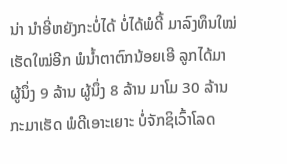ນ່າ ນໍາອີ່ຫຍັງກະບໍ່ໄດ້ ບໍ່ໄດ້ພໍດີ້ ມາລົງທຶນໃໝ່ເຮັດໃໝ່ອີກ ພໍນໍ້າຕາຕົກນ້ອຍເອີ ລູກໄດ້ມາ ຜູ້ນຶ່ງ 9 ລ້ານ ຜູ້ນຶ່ງ 8 ລ້ານ ມາໂມ 30 ລ້ານ ກະມາເຮັດ ພໍດີເອາະເຍາະ ບໍ່ຈັກຊິເວົ້າໂລດ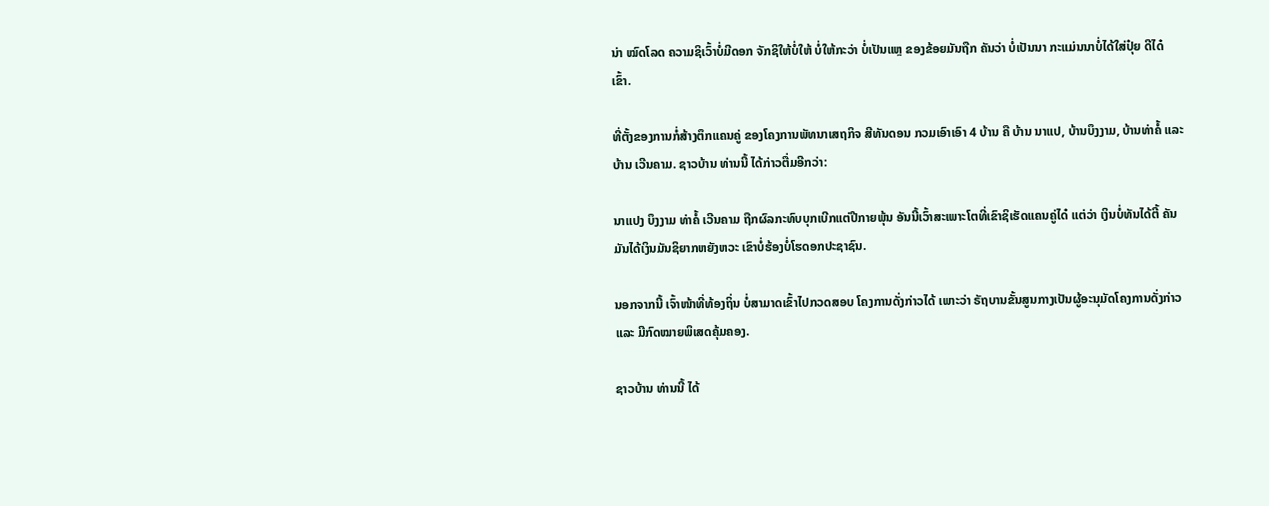ນ່າ ໝົດໂລດ ຄວາມຊິເວົ້າບໍ່ມີດອກ ຈັກຊິໃຫ້ບໍ່ໃຫ້ ບໍ່ໃຫ້ກະວ່າ ບໍ່ເປັນແຫຼ ຂອງຂ້ອຍມັນຖືກ ຄັນວ່າ ບໍ່ເປັນນາ ກະແມ່ນນາບໍ່ໄດ້ໃສ່ປຸ໋ຍ ດີໄດ໋ເຂົ້າ.

ທີ່ຕັ້ງຂອງການກໍ່ສ້າງຕຶກແຄນຄູ່ ຂອງໂຄງການພັທນາເສຖກິຈ ສີທັນດອນ ກວມເອົາເອົາ 4 ບ້ານ ຄື ບ້ານ ນາແປ, ບ້ານບຶງງາມ, ບ້ານທ່າຄໍ້ ແລະ ບ້ານ ເວີນຄາມ. ຊາວບ້ານ ທ່ານນີ້ ໄດ້ກ່າວຕື່ມອີກວ່າ:

ນາແປງ ບຶງງາມ ທ່າຄໍ້ ເວີນຄາມ ຖືກຜົລກະທົບບຸກເບີກແຕ່ປີກາຍພຸ້ນ ອັນນີ້ເວົ້າສະເພາະໂຕທີ່ເຂົາຊິເຮັດແຄນຄູ່ໄດ໋ ແຕ່ວ່າ ເງິນບໍ່ທັນໄດ້ຕີ້ ຄັນມັນໄດ້ເງິນມັນຊິຍາກຫຍັງຫວະ ເຂົາບໍ່ຮ້ອງບໍ່ໂຮດອກປະຊາຊົນ.

ນອກຈາກນີ້ ເຈົ້າໜ້າທີ່ທ້ອງຖິ່ນ ບໍ່ສາມາດເຂົ້າໄປກວດສອບ ໂຄງການດັ່ງກ່າວໄດ້ ເພາະວ່າ ຣັຖບານຂັ້ນສູນກາງເປັນຜູ້ອະນຸມັດໂຄງການດັ່ງກ່າວ ແລະ ມີກົດໝາຍພິເສດຄຸ້ມຄອງ.

ຊາວບ້ານ ທ່ານນີ້ ໄດ້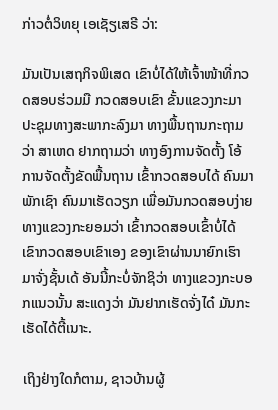ກ່າວຕໍ່ວິທຍຸ ເອເຊັຽເສຣີ ວ່າ:

ມັນເປັນເສຖກິຈພິເສດ ເຂົາບໍ່ໄດ້ໃຫ້ເຈົ້າໜ້າທີ່ກວດສອບຮ່ວມມື ກວດສອບເຂົາ ຂັ້ນແຂວງກະມາ ປະຊຸມທາງສະພາກະລົງມາ ທາງພື້ນຖານກະຖາມວ່າ ສາເຫດ ຢາກຖາມວ່າ ທາງອົງການຈັດຕັ້ງ ໂອ້ການຈັດຕັ້ງຂັດພື້ນຖານ ເຂົ້າກວດສອບໄດ້ ຄົນມາພັກເຊົາ ຄົນມາເຮັດວຽກ ເພື່ອມັນກວດສອບງ່າຍ ທາງແຂວງກະຍອມວ່າ ເຂົ້າກວດສອບເຂົ້າບໍ່ໄດ້ ເຂົາກວດສອບເຂົາເອງ ຂອງເຂົາຜ່ານນາຍົກເຮົາມາຈັ່ງຊັ້ນເດ້ ອັນນີ້ກະບໍ່ຈັກຊິວ່າ ທາງແຂວງກະບອກແນວນັ້ນ ສະແດງວ່າ ມັນຢາກເຮັດຈັ່ງໄດ໋ ມັນກະເຮັດໄດ້ຕີ້ເນາະ.

ເຖິງຢ່າງໃດກໍຕາມ, ຊາວບ້ານຜູ້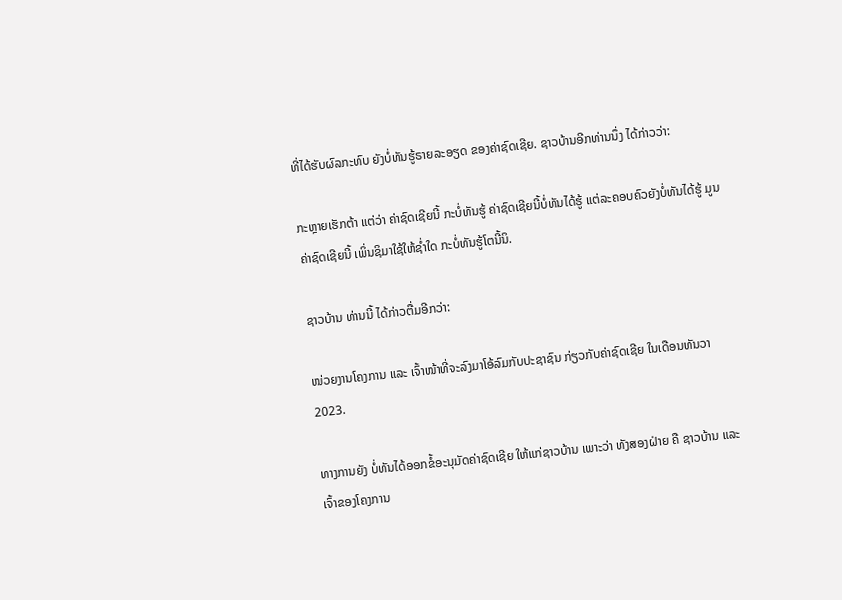ທີ່ໄດ້ຮັບຜົລກະທົບ ຍັງບໍ່ທັນຮູ້ຣາຍລະອຽດ ຂອງຄ່າຊົດເຊີຍ. ຊາວບ້ານອີກທ່ານນຶ່ງ ໄດ້ກ່າວວ່າ:

ກະຫຼາຍເຮັກຕ້າ ແຕ່ວ່າ ຄ່າຊົດເຊີຍນີ້ ກະບໍ່ທັນຮູ້ ຄ່າຊົດເຊີຍນີ້ບໍ່ທັນໄດ້ຮູ້ ແຕ່ລະຄອບຄົວຍັງບໍ່ທັນໄດ້ຮູ້ ມູນຄ່າຊົດເຊີຍນີ້ ເພິ່ນຊິມາໃຊ້ໃຫ້ຊໍ່າໃດ ກະບໍ່ທັນຮູ້ໂຕນີ້ນິ.

ຊາວບ້ານ ທ່ານນີ້ ໄດ້ກ່າວຕື່ມອີກວ່າ:

ໜ່ວຍງານໂຄງການ ແລະ ເຈົ້າໜ້າທີ່ຈະລົງມາໂອ້ລົມກັບປະຊາຊົນ ກ່ຽວກັບຄ່າຊົດເຊີຍ ໃນເດືອນທັນວາ 2023.

ທາງການຍັງ ບໍ່ທັນໄດ້ອອກຂໍ້ອະນຸມັດຄ່າຊົດເຊີຍ ໃຫ້ແກ່ຊາວບ້ານ ເພາະວ່າ ທັງສອງຝ່າຍ ຄື ຊາວບ້ານ ແລະ ເຈົ້າຂອງໂຄງການ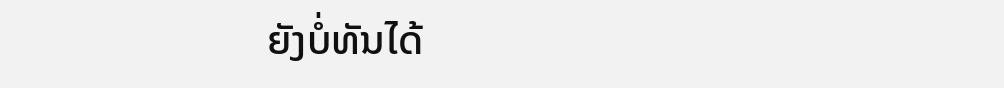ຍັງບໍ່ທັນໄດ້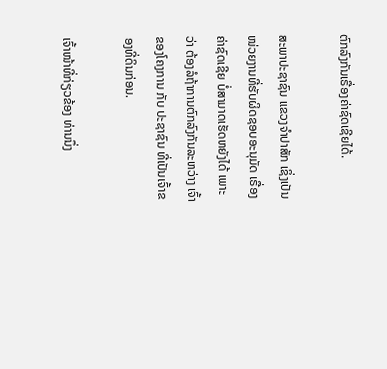ຕົກລົງກັນເຣື່ອງຄ່າຊົດເຊີຍໄດ້.

ສະພາປະຊາຊົນ ແຂວງຈໍາປາສັກ ເຊິ່ງເປັນໜ່ວຍງານທີ່ຮັບຜິດຊອບອະນຸມັດ ເຣື່ອງຄ່າຊົດເຊີຍ ບໍ່ສາມາດເຮັດຫຍັງໄດ້ ເພາະວ່າ ຕ້ອງລໍຖ້າການຕົກລົງກັນລະຫວ່າງ ເຈົ້າຂອງໂຄງການ ກັບ ປະຊາຊົນ ທີ່ເປັນເຈົ້າຂອງທີ່ດິນກ່ອນ.

ເຈົ້າໜ້າທີ່ກ່ຽວຂ້ອງ ທ່ານນຶ່ງ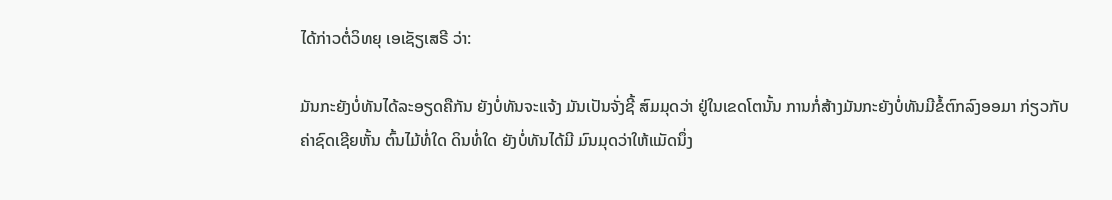ໄດ້ກ່າວຕໍ່ວິທຍຸ ເອເຊັຽເສຣີ ວ່າ:

ມັນກະຍັງບໍ່ທັນໄດ້ລະອຽດຄືກັນ ຍັງບໍ່ທັນຈະແຈ້ງ ມັນເປັນຈັ່ງຊີ້ ສົມມຸດວ່າ ຢູ່ໃນເຂດໂຕນັ້ນ ການກໍ່ສ້າງມັນກະຍັງບໍ່ທັນມີຂໍ້ຕົກລົງອອມາ ກ່ຽວກັບຄ່າຊົດເຊີຍຫັ້ນ ຕົ້ນໄມ້ທໍ່ໃດ ດິນທໍ່ໃດ ຍັງບໍ່ທັນໄດ້ມີ ມົນມຸດວ່າໃຫ້ແມັດນຶ່ງ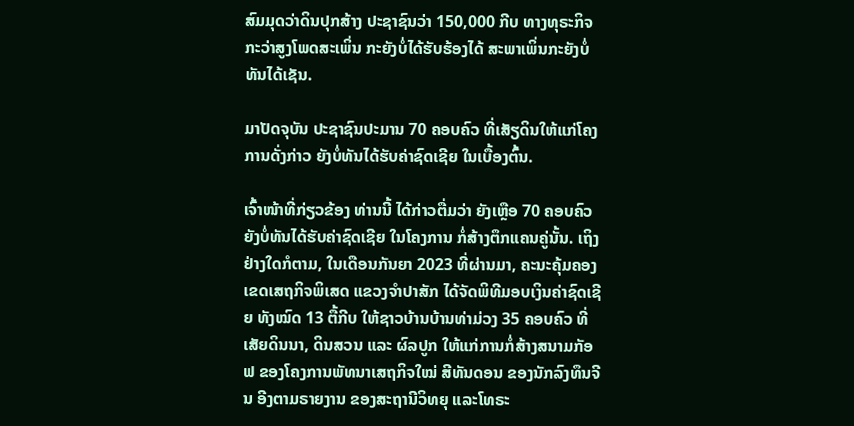ສົມມຸດວ່າດິນປຸກສ້າງ ປະຊາຊົນວ່າ 150,000 ກີບ ທາງທຸຣະກິຈ ກະວ່າສູງໂພດສະເພິ່ນ ກະຍັງບໍ່ໄດ້ຮັບຮ້ອງໄດ້ ສະພາເພິ່ນກະຍັງບໍ່ທັນໄດ້ເຊັນ.

ມາປັດຈຸບັນ ປະຊາຊົນປະມານ 70 ຄອບຄົວ ທີ່ເສັຽດິນໃຫ້ແກ່ໂຄງການດັ່ງກ່າວ ຍັງບໍ່ທັນໄດ້ຮັບຄ່າຊົດເຊີຍ ໃນເບື້ອງຕົ້ນ.

ເຈົ້າໜ້າທີ່ກ່ຽວຂ້ອງ ທ່ານນີ້ ໄດ້ກ່າວຕື່ມວ່າ ຍັງເຫຼືອ 70 ຄອບຄົວ ຍັງບໍ່ທັນໄດ້ຮັບຄ່າຊົດເຊີຍ ໃນໂຄງການ ກໍ່ສ້າງຕຶກແຄນຄູ່ນັ້ນ. ເຖິງຢ່າງໃດກໍຕາມ, ໃນເດືອນກັນຍາ 2023 ທີ່ຜ່ານມາ, ຄະນະຄຸ້ມຄອງເຂດເສຖກິຈພິເສດ ແຂວງຈໍາປາສັກ ໄດ້ຈັດພິທີມອບເງິນຄ່າຊົດເຊີຍ ທັງໝົດ 13 ຕື້ກີບ ໃຫ້ຊາວບ້ານບ້ານທ່າມ່ວງ 35 ຄອບຄົວ ທີ່ເສັຍດິນນາ, ດິນສວນ ແລະ ຜົລປູກ ໃຫ້ແກ່ການກໍ່ສ້າງສນາມກັອຟ ຂອງໂຄງການພັທນາເສຖກິຈໃໝ່ ສີທັນດອນ ຂອງນັກລົງທຶນຈີນ ອີງຕາມຣາຍງານ ຂອງສະຖານີວິທຍຸ ແລະໂທຣະ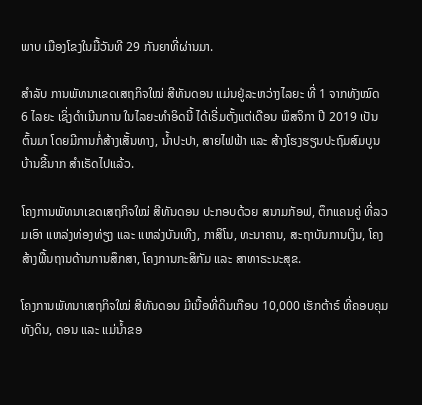ພາບ ເມືອງໂຂງໃນມື້ວັນທີ 29 ກັນຍາທີ່ຜ່ານມາ.

ສໍາລັບ ການພັທນາເຂດເສຖກິຈໃໝ່ ສີທັນດອນ ແມ່ນຢູ່ລະຫວ່າງໄລຍະ ທີ່ 1 ຈາກທັງໝົດ 6 ໄລຍະ ເຊິ່ງດໍາເນີນການ ໃນໄລຍະທໍາອິດນີ້ ໄດ້ເຣີ່ມຕັ້ງແຕ່ເດືອນ ພຶສຈິກາ ປີ 2019 ເປັນຕົ້ນມາ ໂດຍມີການກໍ່ສ້າງເສັ້ນທາງ, ນ້ຳປະປາ, ສາຍໄຟຟ້າ ແລະ ສ້າງໂຮງຮຽນປະຖົມສົມບູນ ບ້ານຂີ້ນາກ ສໍາເຣັດໄປແລ້ວ.

ໂຄງການພັທນາເຂດເສຖກິຈໃໝ່ ສີທັນດອນ ປະກອບດ້ວຍ ສນາມກັອຟ, ຕຶກແຄນຄູ່ ທີ່ລວມເອົາ ແຫລ່ງທ່ອງທ່ຽງ ແລະ ແຫລ່ງບັນເທີງ, ກາສິໂນ, ທະນາຄານ, ສະຖາບັນການເງິນ, ໂຄງສ້າງພື້ນຖານດ້ານການສຶກສາ, ໂຄງການກະສິກັມ ແລະ ສາທາຣະນະສຸຂ.

ໂຄງການພັທນາເສຖກິຈໃໝ່ ສີທັນດອນ ມີເນື້ອທີ່ດິນເກືອບ 10,000 ເຮັກຕ້າຣ໌ ທີ່ຄອບຄຸມ ທັງດິນ, ດອນ ແລະ ແມ່ນ້ຳຂອ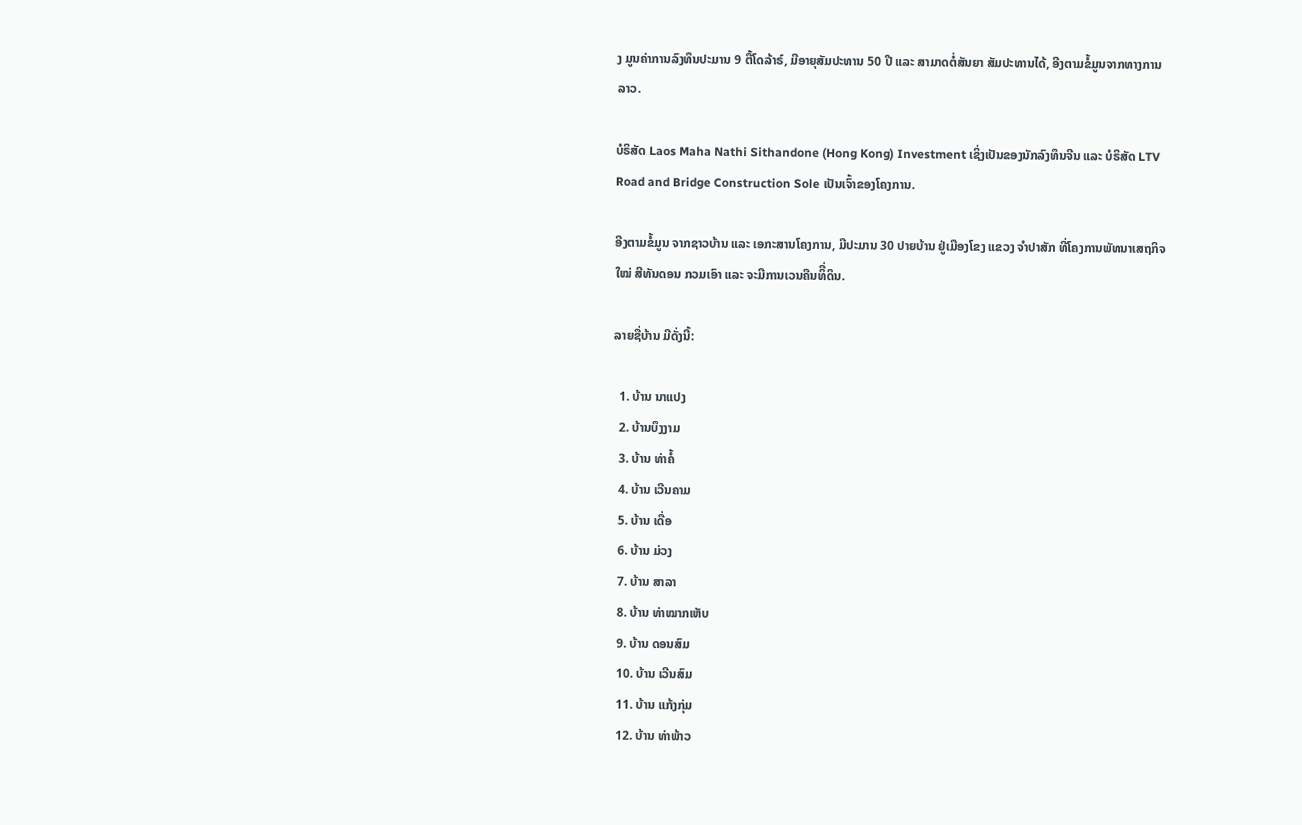ງ ມູນຄ່າການລົງທຶນປະມານ 9 ຕື້ໂດລ້າຣ໌, ມີອາຍຸສັມປະທານ 50 ປີ ແລະ ສາມາດຕໍ່ສັນຍາ ສັມປະທານໄດ້, ອີງຕາມຂໍ້ມູນຈາກທາງການລາວ.

ບໍຣິສັດ Laos Maha Nathi Sithandone (Hong Kong) Investment ເຊິ່ງເປັນຂອງນັກລົງທຶນຈີນ ແລະ ບໍຣິສັດ LTV Road and Bridge Construction Sole ເປັນເຈົ້າຂອງໂຄງການ.

ອີງຕາມຂໍ້ມູນ ຈາກຊາວບ້ານ ແລະ ເອກະສານໂຄງການ, ມີປະມານ 30 ປາຍບ້ານ ຢູ່ເມືອງໂຂງ ແຂວງ ຈໍາປາສັກ ທີ່ໂຄງການພັທນາເສຖກິຈໃໝ່ ສີທັນດອນ ກວມເອົາ ແລະ ຈະມີການເວນຄືນທິີ່ດິນ.

ລາຍຊື່ບ້ານ ມີດັ່ງນີ້:

  1. ບ້ານ ນາແປງ
  2. ບ້ານບຶງງາມ
  3. ບ້ານ ທ່າຄໍ້
  4. ບ້ານ ເວີນຄາມ
  5. ບ້ານ ເດື່ອ
  6. ບ້ານ ມ່ວງ
  7. ບ້ານ ສາລາ
  8. ບ້ານ ທ່າໝາກເຫັບ
  9. ບ້ານ ດອນສົມ
  10. ບ້ານ ເວີນສົມ
  11. ບ້ານ ແກ້ງກຸ່ມ
  12. ບ້ານ ທ່າພ້າວ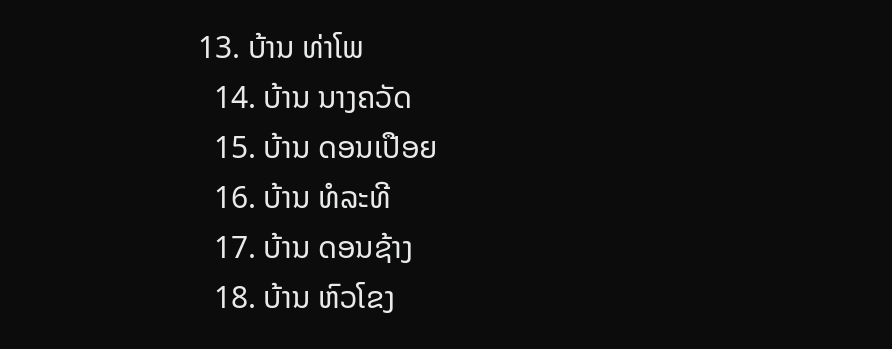13. ບ້ານ ທ່າໂພ
  14. ບ້ານ ນາງຄວັດ
  15. ບ້ານ ດອນເປືອຍ
  16. ບ້ານ ທໍລະທີ
  17. ບ້ານ ດອນຊ້າງ
  18. ບ້ານ ຫົວໂຂງ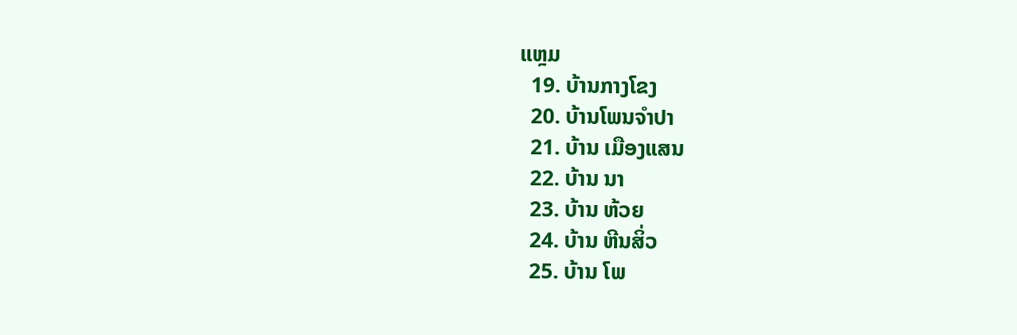ແຫຼມ
  19. ບ້ານກາງໂຂງ
  20. ບ້ານໂພນຈໍາປາ
  21. ບ້ານ ເມືອງແສນ
  22. ບ້ານ ນາ
  23. ບ້ານ ຫ້ວຍ
  24. ບ້ານ ຫີນສິ່ວ
  25. ບ້ານ ໂພ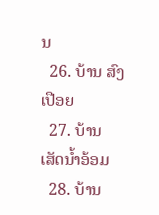ນ
  26. ບ້ານ ສົງເປືອຍ
  27. ບ້ານ ເສັດນໍ້າອ້ອມ
  28. ບ້ານ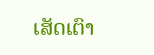ເສັດເຕົາ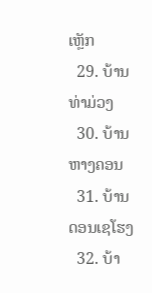ເຫຼັກ
  29. ບ້ານ ທ່າມ່ວງ
  30. ບ້ານ ຫາງຄອນ
  31. ບ້ານ ດອນເຊໂຮງ
  32. ບ້າ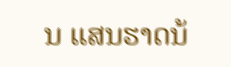ນ ແສນຮາດນ້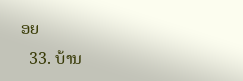ອຍ
  33. ບ້ານ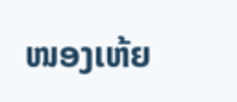ໜອງເຫ້ຍ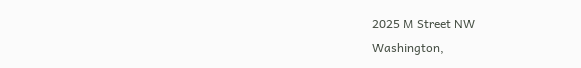2025 M Street NW
Washington,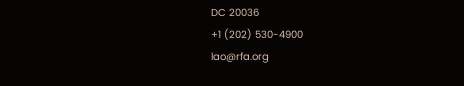DC 20036
+1 (202) 530-4900
lao@rfa.org